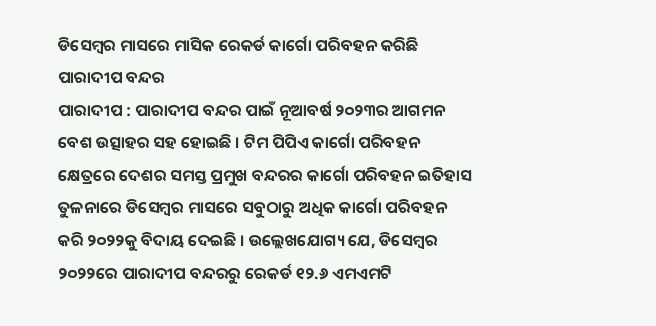ଡିସେମ୍ବର ମାସରେ ମାସିକ ରେକର୍ଡ କାର୍ଗୋ ପରିବହନ କରିଛି ପାରାଦୀପ ବନ୍ଦର
ପାରାଦୀପ : ପାରାଦୀପ ବନ୍ଦର ପାଇଁ ନୂଆବର୍ଷ ୨୦୨୩ର ଆଗମନ ବେଶ ଉତ୍ସାହର ସହ ହୋଇଛି । ଟିମ ପିପିଏ କାର୍ଗୋ ପରିବହନ କ୍ଷେତ୍ରରେ ଦେଶର ସମସ୍ତ ପ୍ରମୁଖ ବନ୍ଦରର କାର୍ଗୋ ପରିବହନ ଇତିହାସ ତୁଳନାରେ ଡିସେମ୍ବର ମାସରେ ସବୁଠାରୁ ଅଧିକ କାର୍ଗୋ ପରିବହନ କରି ୨୦୨୨କୁ ବିଦାୟ ଦେଇଛି । ଉଲ୍ଲେଖଯୋଗ୍ୟ ଯେ, ଡିସେମ୍ବର ୨୦୨୨ରେ ପାରାଦୀପ ବନ୍ଦରରୁ ରେକର୍ଡ ୧୨.୬ ଏମଏମଟି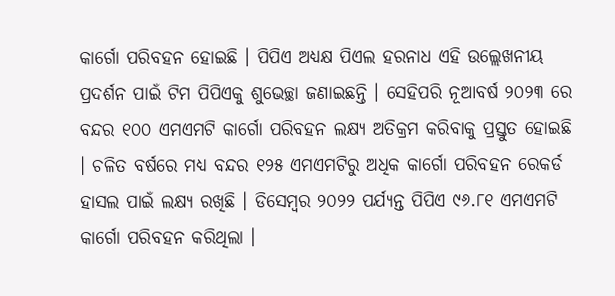କାର୍ଗୋ ପରିବହନ ହୋଇଛି । ପିପିଏ ଅଧ୍ୟକ୍ଷ ପିଏଲ ହରନାଧ ଏହି ଉଲ୍ଲେଖନୀୟ ପ୍ରଦର୍ଶନ ପାଇଁ ଟିମ ପିପିଏକୁ ଶୁଭେଚ୍ଛା ଜଣାଇଛନ୍ତି । ସେହିପରି ନୂଆବର୍ଷ ୨୦୨୩ ରେ ବନ୍ଦର ୧୦୦ ଏମଏମଟି କାର୍ଗୋ ପରିବହନ ଲକ୍ଷ୍ୟ ଅତିକ୍ରମ କରିବାକୁ ପ୍ରସ୍ତୁତ ହୋଇଛି । ଚଳିତ ବର୍ଷରେ ମଧ୍ୟ ବନ୍ଦର ୧୨୫ ଏମଏମଟିରୁ ଅଧିକ କାର୍ଗୋ ପରିବହନ ରେକର୍ଡ ହାସଲ ପାଇଁ ଲକ୍ଷ୍ୟ ରଖିଛି । ଡିସେମ୍ବର ୨୦୨୨ ପର୍ଯ୍ୟନ୍ତ ପିପିଏ ୯୬.୮୧ ଏମଏମଟି କାର୍ଗୋ ପରିବହନ କରିଥିଲା ।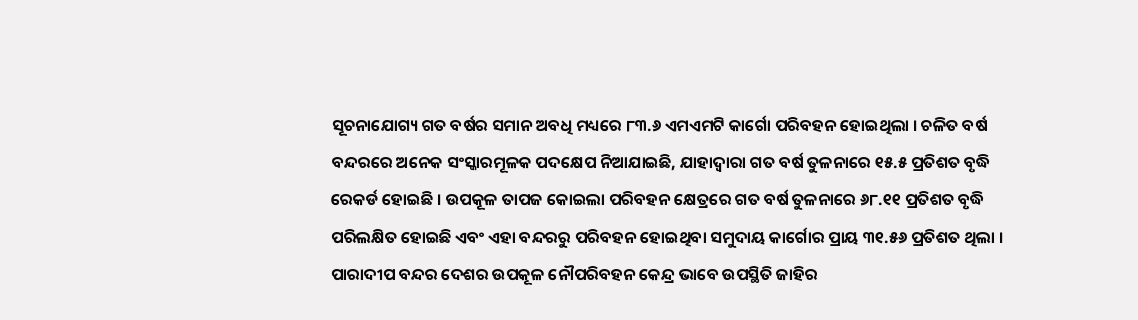ସୂଚନାଯୋଗ୍ୟ ଗତ ବର୍ଷର ସମାନ ଅବଧି ମଧ୍ୟରେ ୮୩.୬ ଏମଏମଟି କାର୍ଗୋ ପରିବହନ ହୋଇଥିଲା । ଚଳିତ ବର୍ଷ ବନ୍ଦରରେ ଅନେକ ସଂସ୍କାରମୂଳକ ପଦକ୍ଷେପ ନିଆଯାଇଛି, ଯାହାଦ୍ୱାରା ଗତ ବର୍ଷ ତୁଳନାରେ ୧୫.୫ ପ୍ରତିଶତ ବୃଦ୍ଧି ରେକର୍ଡ ହୋଇଛି । ଉପକୂଳ ତାପଜ କୋଇଲା ପରିବହନ କ୍ଷେତ୍ରରେ ଗତ ବର୍ଷ ତୁଳନାରେ ୬୮.୧୧ ପ୍ରତିଶତ ବୃଦ୍ଧି ପରିଲକ୍ଷିତ ହୋଇଛି ଏବଂ ଏହା ବନ୍ଦରରୁ ପରିବହନ ହୋଇଥିବା ସମୁଦାୟ କାର୍ଗୋର ପ୍ରାୟ ୩୧.୫୬ ପ୍ରତିଶତ ଥିଲା । ପାରାଦୀପ ବନ୍ଦର ଦେଶର ଉପକୂଳ ନୌପରିବହନ କେନ୍ଦ୍ର ଭାବେ ଉପସ୍ଥିତି ଜାହିର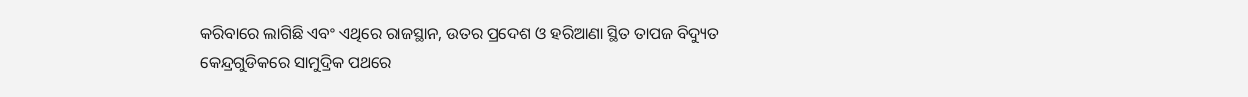କରିବାରେ ଲାଗିଛି ଏବଂ ଏଥିରେ ରାଜସ୍ଥାନ, ଉତର ପ୍ରଦେଶ ଓ ହରିଆଣା ସ୍ଥିତ ତାପଜ ବିଦ୍ୟୁତ କେନ୍ଦ୍ରଗୁଡିକରେ ସାମୁଦ୍ରିକ ପଥରେ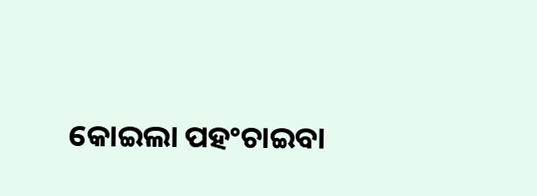କୋଇଲା ପହଂଚାଇବା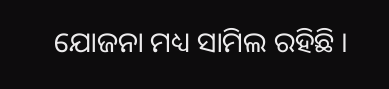ଯୋଜନା ମଧ୍ୟ ସାମିଲ ରହିଛି ।